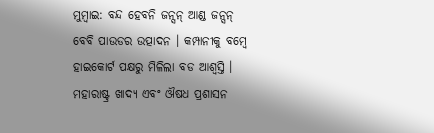ମୁମ୍ବାଇ: ବନ୍ଦ ହେବନି ଜନ୍ସନ୍ ଆଣ୍ଡ ଜନ୍ସନ୍ ବେବି ପାଉଡର ଉତ୍ପାଦନ । କମ୍ପାନୀକୁ ବମ୍ବେ ହାଇକୋର୍ଟ ପକ୍ଷରୁ ମିଳିଲା ବଡ ଆଶ୍ବସ୍ତି । ମହାରାଷ୍ଟ୍ର ଖାଦ୍ୟ ଏବଂ ଔଷଧ ପ୍ରଶାସନ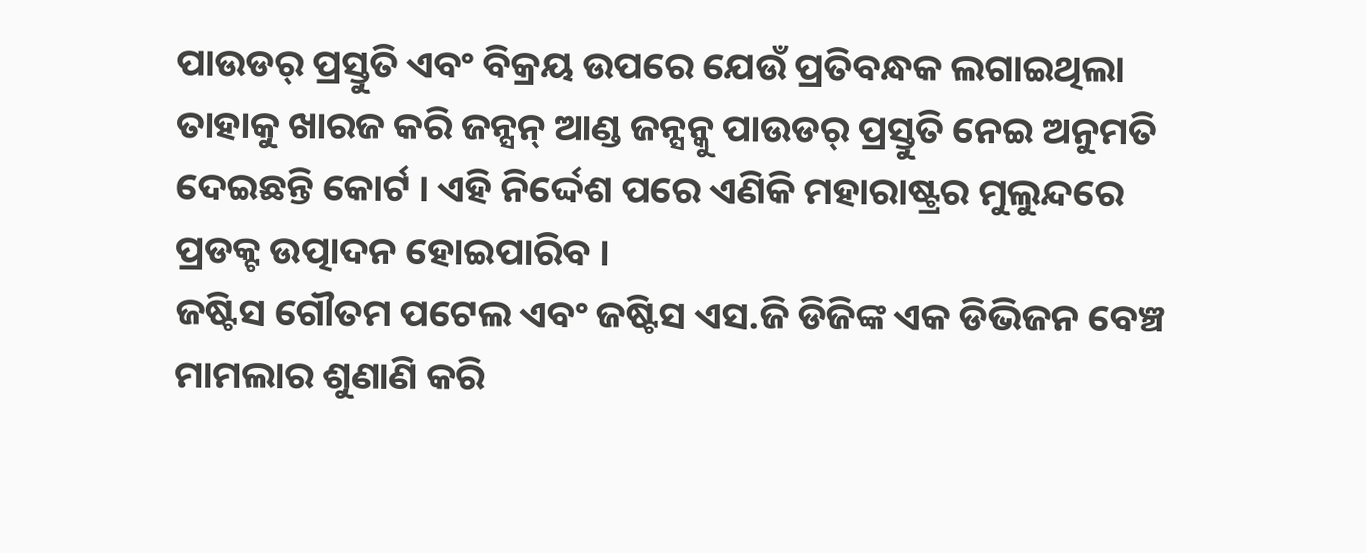ପାଉଡର୍ ପ୍ରସ୍ତୁତି ଏବଂ ବିକ୍ରୟ ଉପରେ ଯେଉଁ ପ୍ରତିବନ୍ଧକ ଲଗାଇଥିଲା ତାହାକୁ ଖାରଜ କରି ଜନ୍ସନ୍ ଆଣ୍ଡ ଜନ୍ସନ୍କୁ ପାଉଡର୍ ପ୍ରସ୍ତୁତି ନେଇ ଅନୁମତି ଦେଇଛନ୍ତି କୋର୍ଟ । ଏହି ନିର୍ଦ୍ଦେଶ ପରେ ଏଣିକି ମହାରାଷ୍ଟ୍ରର ମୁଲୁନ୍ଦରେ ପ୍ରଡକ୍ଟ ଉତ୍ପାଦନ ହୋଇପାରିବ ।
ଜଷ୍ଟିସ ଗୌତମ ପଟେଲ ଏବଂ ଜଷ୍ଟିସ ଏସ.ଜି ଡିଜିଙ୍କ ଏକ ଡିଭିଜନ ବେଞ୍ଚ ମାମଲାର ଶୁଣାଣି କରି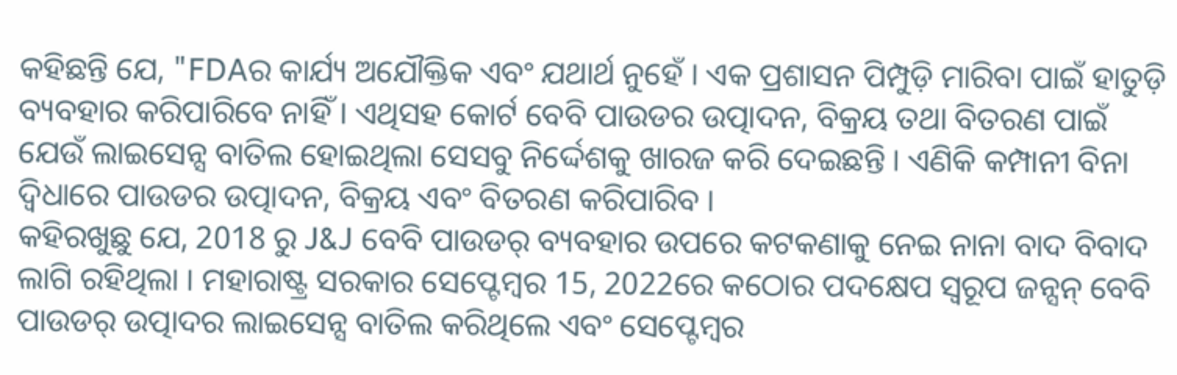କହିଛନ୍ତି ଯେ, "FDAର କାର୍ଯ୍ୟ ଅଯୌକ୍ତିକ ଏବଂ ଯଥାର୍ଥ ନୁହେଁ । ଏକ ପ୍ରଶାସନ ପିମ୍ପୁଡ଼ି ମାରିବା ପାଇଁ ହାତୁଡ଼ି ବ୍ୟବହାର କରିପାରିବେ ନାହିଁ । ଏଥିସହ କୋର୍ଟ ବେବି ପାଉଡର ଉତ୍ପାଦନ, ବିକ୍ରୟ ତଥା ବିତରଣ ପାଇଁ ଯେଉଁ ଲାଇସେନ୍ସ ବାତିଲ ହୋଇଥିଲା ସେସବୁ ନିର୍ଦ୍ଦେଶକୁ ଖାରଜ କରି ଦେଇଛନ୍ତି । ଏଣିକି କମ୍ପାନୀ ବିନା ଦ୍ବିଧାରେ ପାଉଡର ଉତ୍ପାଦନ, ବିକ୍ରୟ ଏବଂ ବିତରଣ କରିପାରିବ ।
କହିରଖୁଛୁ ଯେ, 2018 ରୁ J&J ବେବି ପାଉଡର୍ ବ୍ୟବହାର ଉପରେ କଟକଣାକୁ ନେଇ ନାନା ବାଦ ବିବାଦ ଲାଗି ରହିଥିଲା । ମହାରାଷ୍ଟ୍ର ସରକାର ସେପ୍ଟେମ୍ବର 15, 2022ରେ କଠୋର ପଦକ୍ଷେପ ସ୍ବରୂପ ଜନ୍ସନ୍ ବେବି ପାଉଡର୍ ଉତ୍ପାଦର ଲାଇସେନ୍ସ ବାତିଲ କରିଥିଲେ ଏବଂ ସେପ୍ଟେମ୍ବର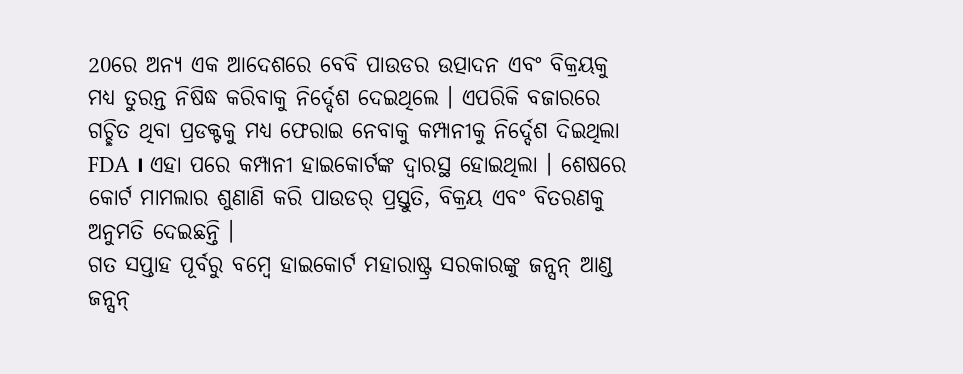20ରେ ଅନ୍ୟ ଏକ ଆଦେଶରେ ବେବି ପାଉଡର ଉତ୍ପାଦନ ଏବଂ ବିକ୍ରୟକୁ ମଧ୍ୟ ତୁରନ୍ତ ନିଷିଦ୍ଧ କରିବାକୁ ନିର୍ଦ୍ଦେଶ ଦେଇଥିଲେ । ଏପରିକି ବଜାରରେ ଗଚ୍ଛିତ ଥିବା ପ୍ରଡକ୍ଟକୁ ମଧ୍ୟ ଫେରାଇ ନେବାକୁ କମ୍ପାନୀକୁ ନିର୍ଦ୍ଦେଶ ଦିଇଥିଲା FDA । ଏହା ପରେ କମ୍ପାନୀ ହାଇକୋର୍ଟଙ୍କ ଦ୍ବାରସ୍ଥ ହୋଇଥିଲା । ଶେଷରେ କୋର୍ଟ ମାମଲାର ଶୁଣାଣି କରି ପାଉଡର୍ ପ୍ରସ୍ତୁତି, ବିକ୍ରୟ ଏବଂ ବିତରଣକୁ ଅନୁମତି ଦେଇଛନ୍ତି ।
ଗତ ସପ୍ତାହ ପୂର୍ବରୁ ବମ୍ବେ ହାଇକୋର୍ଟ ମହାରାଷ୍ଟ୍ର ସରକାରଙ୍କୁ ଜନ୍ସନ୍ ଆଣ୍ଡ ଜନ୍ସନ୍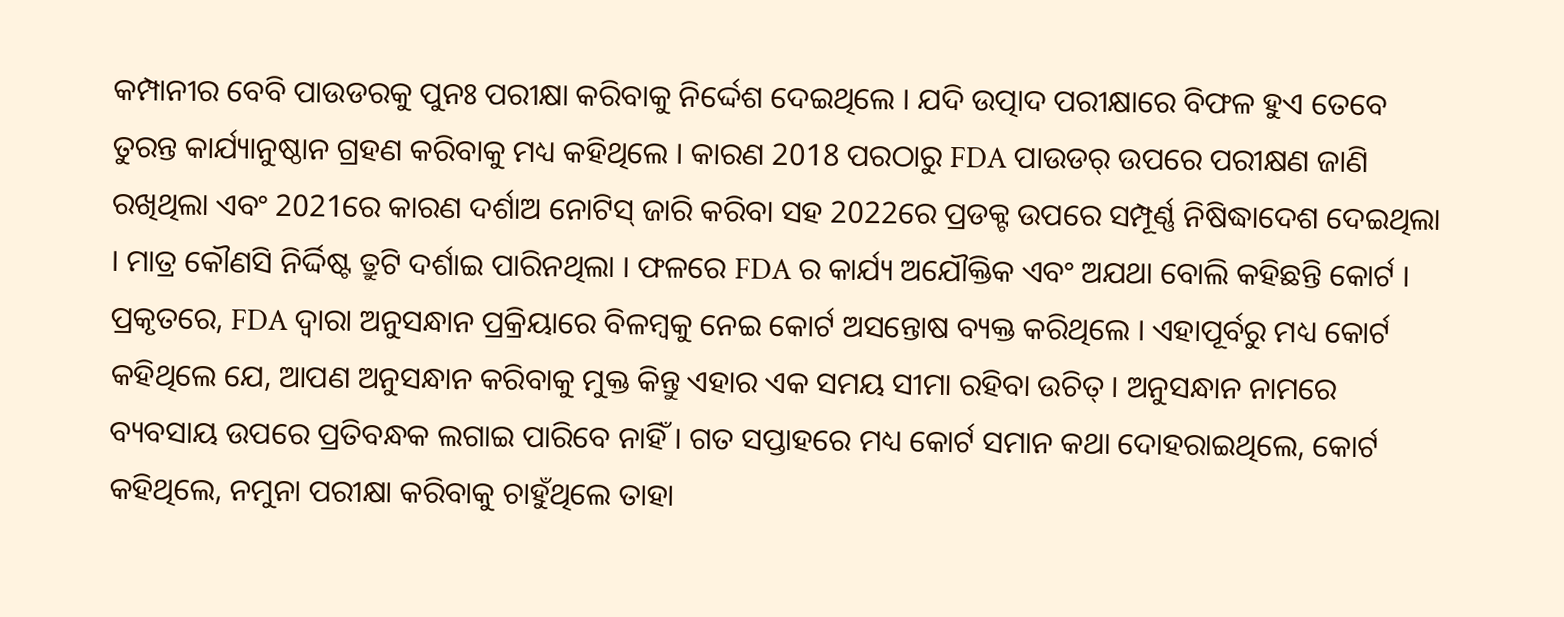କମ୍ପାନୀର ବେବି ପାଉଡରକୁ ପୁନଃ ପରୀକ୍ଷା କରିବାକୁ ନିର୍ଦ୍ଦେଶ ଦେଇଥିଲେ । ଯଦି ଉତ୍ପାଦ ପରୀକ୍ଷାରେ ବିଫଳ ହୁଏ ତେବେ ତୁରନ୍ତ କାର୍ଯ୍ୟାନୁଷ୍ଠାନ ଗ୍ରହଣ କରିବାକୁ ମଧ୍ୟ କହିଥିଲେ । କାରଣ 2018 ପରଠାରୁ FDA ପାଉଡର୍ ଉପରେ ପରୀକ୍ଷଣ ଜାଣି ରଖିଥିଲା ଏବଂ 2021ରେ କାରଣ ଦର୍ଶାଅ ନୋଟିସ୍ ଜାରି କରିବା ସହ 2022ରେ ପ୍ରଡକ୍ଟ ଉପରେ ସମ୍ପୂର୍ଣ୍ଣ ନିଷିଦ୍ଧାଦେଶ ଦେଇଥିଲା । ମାତ୍ର କୌଣସି ନିର୍ଦ୍ଦିଷ୍ଟ ତ୍ରୁଟି ଦର୍ଶାଇ ପାରିନଥିଲା । ଫଳରେ FDA ର କାର୍ଯ୍ୟ ଅଯୌକ୍ତିକ ଏବଂ ଅଯଥା ବୋଲି କହିଛନ୍ତି କୋର୍ଟ ।
ପ୍ରକୃତରେ, FDA ଦ୍ୱାରା ଅନୁସନ୍ଧାନ ପ୍ରକ୍ରିୟାରେ ବିଳମ୍ବକୁ ନେଇ କୋର୍ଟ ଅସନ୍ତୋଷ ବ୍ୟକ୍ତ କରିଥିଲେ । ଏହାପୂର୍ବରୁ ମଧ୍ୟ କୋର୍ଟ କହିଥିଲେ ଯେ, ଆପଣ ଅନୁସନ୍ଧାନ କରିବାକୁ ମୁକ୍ତ କିନ୍ତୁ ଏହାର ଏକ ସମୟ ସୀମା ରହିବା ଉଚିତ୍ । ଅନୁସନ୍ଧାନ ନାମରେ ବ୍ୟବସାୟ ଉପରେ ପ୍ରତିବନ୍ଧକ ଲଗାଇ ପାରିବେ ନାହିଁ । ଗତ ସପ୍ତାହରେ ମଧ୍ୟ କୋର୍ଟ ସମାନ କଥା ଦୋହରାଇଥିଲେ, କୋର୍ଟ କହିଥିଲେ, ନମୁନା ପରୀକ୍ଷା କରିବାକୁ ଚାହୁଁଥିଲେ ତାହା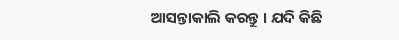ଆସନ୍ତାକାଲି କରନ୍ତୁ । ଯଦି କିଛି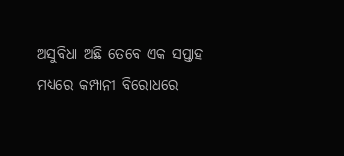ଅସୁବିଧା ଅଛି ତେବେ ଏକ ସପ୍ତାହ ମଧ୍ୟରେ କମ୍ପାନୀ ବିରୋଧରେ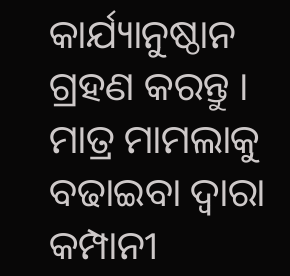କାର୍ଯ୍ୟାନୁଷ୍ଠାନ ଗ୍ରହଣ କରନ୍ତୁ । ମାତ୍ର ମାମଲାକୁ ବଢାଇବା ଦ୍ୱାରା କମ୍ପାନୀ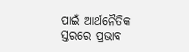ପାଇଁ ଆର୍ଥନୈତିକ ସ୍ତରରେ ପ୍ରଭାବ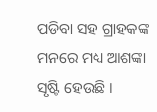ପଡିବା ସହ ଗ୍ରାହକଙ୍କ ମନରେ ମଧ୍ୟ ଆଶଙ୍କା ସୃଷ୍ଟି ହେଉଛି ।